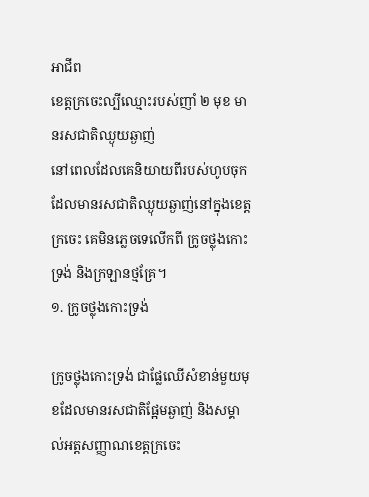អាជីព
ខេត្តក្រចេះល្បីឈ្មោះរបស់ញាំ ២ មុខ មានរសជាតិឈ្ងុយឆ្ងាញ់
នៅពេលដែលគេនិយាយពីរបស់ហូបចុកដែលមានរសជាតិឈ្ងុយឆ្ងាញ់នៅក្នុងខេត្តក្រចេះ គេមិនភ្លេចទេលើកពី ក្រូចថ្លុងកោះទ្រង់ និងក្រឡានថ្មគ្រែ។
១. ក្រូចថ្លុងកោះទ្រង់

ក្រូចថ្លុងកោះទ្រង់ ជាផ្លែឈើសំខាន់មួយមុខដែលមានរសជាតិផ្អែមឆ្ងាញ់ និងសម្គាល់អត្តសញ្ញាណខេត្តក្រចេះ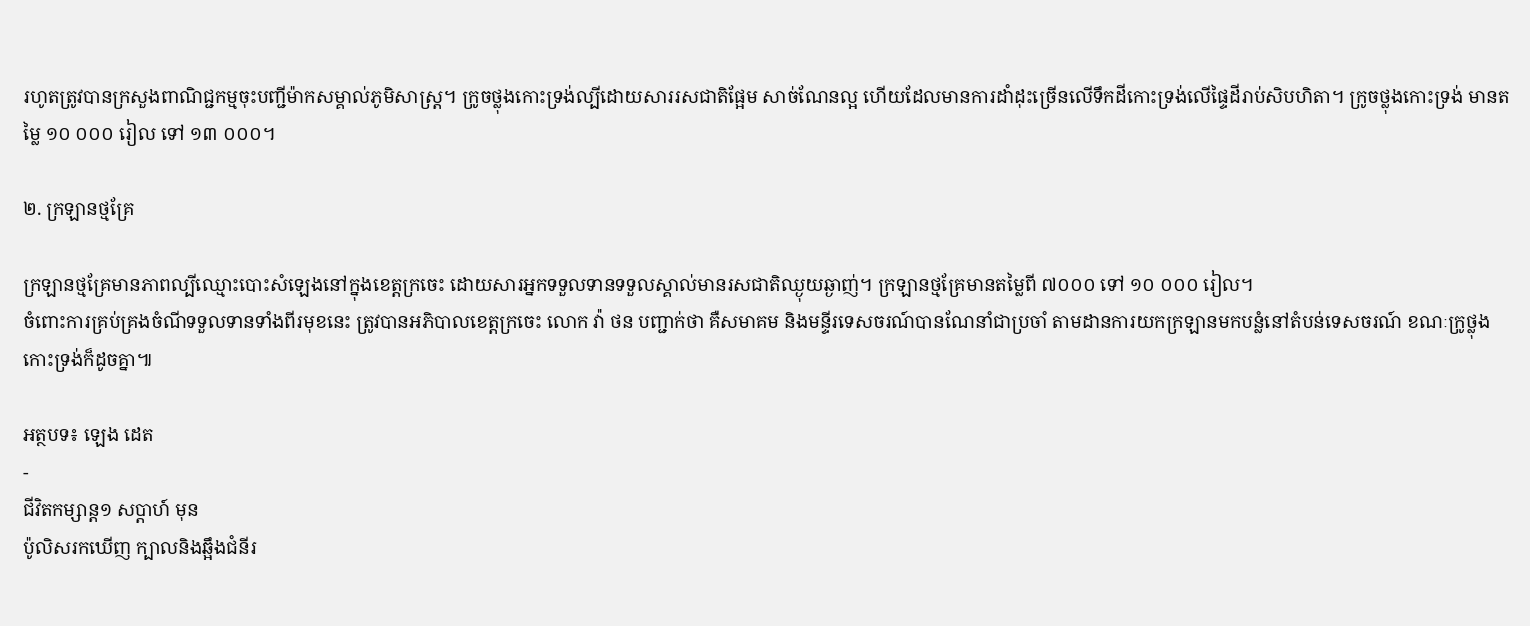រហូតត្រូវបានក្រសួងពាណិជ្ជកម្មចុះបញ្ជីម៉ាកសម្គាល់ភូមិសាស្ត្រ។ ក្រូចថ្លុងកោះទ្រង់ល្បីដោយសាររសជាតិផ្អែម សាច់ណែនល្អ ហើយដែលមានការដាំដុះច្រើនលើទឹកដីកោះទ្រង់លើផ្ទៃដីរាប់សិបហិតា។ ក្រូចថ្លុងកោះទ្រង់ មានតម្លៃ ១០ ០០០ រៀល ទៅ ១៣ ០០០។

២. ក្រឡានថ្មគ្រែ

ក្រឡានថ្មគ្រែមានភាពល្បីឈ្មោះបោះសំឡេងនៅក្នុងខេត្តក្រចេះ ដោយសារអ្នកទទួលទានទទួលស្គាល់មានរសជាតិឈ្ងុយឆ្ងាញ់។ ក្រឡានថ្មគ្រែមានតម្លៃពី ៧០០០ ទៅ ១០ ០០០ រៀល។
ចំពោះការគ្រប់គ្រងចំណីទទួលទានទាំងពីរមុខនេះ ត្រូវបានអភិបាលខេត្តក្រចេះ លោក វ៉ា ថន បញ្ជាក់ថា គឺសមាគម និងមន្ទីរទេសចរណ៍បានណែនាំជាប្រចាំ តាមដានការយកក្រឡានមកបន្លំនៅតំបន់ទេសចរណ៍ ខណៈក្រូថ្លុងកោះទ្រង់ក៏ដូចគ្នា៕

អត្ថបទ៖ ឡេង ដេត
-
ជីវិតកម្សាន្ដ១ សប្តាហ៍ មុន
ប៉ូលិសរកឃើញ ក្បាលនិងឆ្អឹងជំនីរ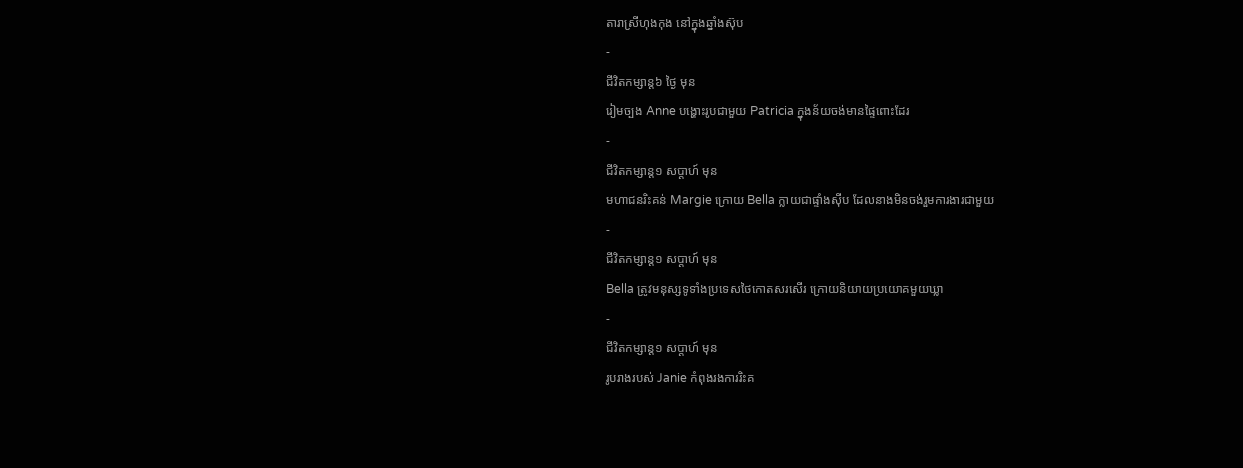តារាស្រីហុងកុង នៅក្នុងឆ្នាំងស៊ុប
-
ជីវិតកម្សាន្ដ៦ ថ្ងៃ មុន
រៀមច្បង Anne បង្ហោះរូបជាមួយ Patricia ក្នុងន័យចង់មានផ្ទៃពោះដែរ
-
ជីវិតកម្សាន្ដ១ សប្តាហ៍ មុន
មហាជនរិះគន់ Margie ក្រោយ Bella ក្លាយជាផ្ទាំងស៊ីប ដែលនាងមិនចង់រួមការងារជាមួយ
-
ជីវិតកម្សាន្ដ១ សប្តាហ៍ មុន
Bella ត្រូវមនុស្សទូទាំងប្រទេសថៃកោតសរសើរ ក្រោយនិយាយប្រយោគមួយឃ្លា
-
ជីវិតកម្សាន្ដ១ សប្តាហ៍ មុន
រូបរាងរបស់ Janie កំពុងរងការរិះគ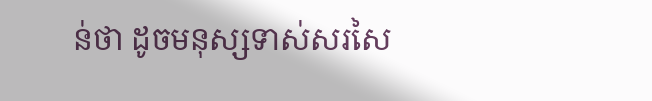ន់ថា ដូចមនុស្សទាស់សរសៃ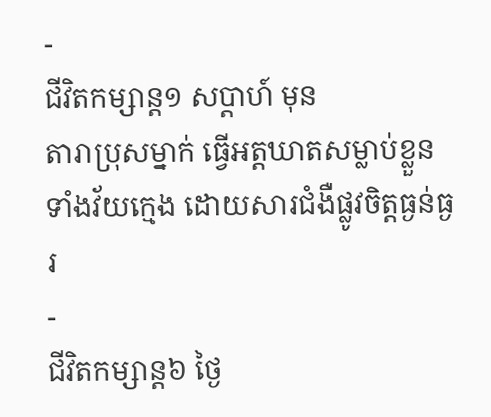-
ជីវិតកម្សាន្ដ១ សប្តាហ៍ មុន
តារាប្រុសម្នាក់ ធ្វើអត្តឃាតសម្លាប់ខ្លួនទាំងវ័យក្មេង ដោយសារជំងឺផ្លូវចិត្តធ្ងន់ធ្ងរ
-
ជីវិតកម្សាន្ដ៦ ថ្ងៃ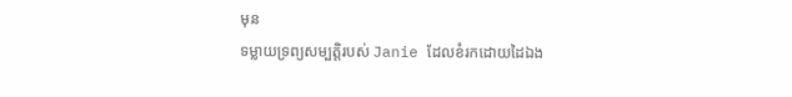មុន
ទម្លាយទ្រព្យសម្បត្តិរបស់ Janie ដែលខំរកដោយដៃឯង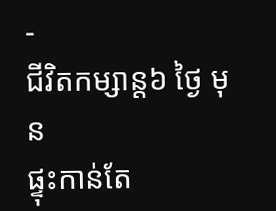-
ជីវិតកម្សាន្ដ៦ ថ្ងៃ មុន
ផ្ទុះកាន់តែ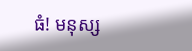ធំ! មនុស្ស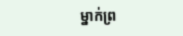ម្នាក់ព្រ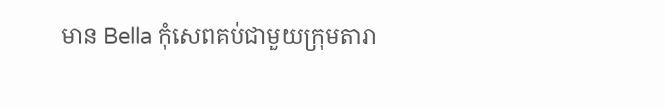មាន Bella កុំសេពគប់ជាមួយក្រុមតារា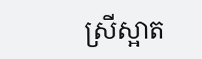ស្រីស្អាត